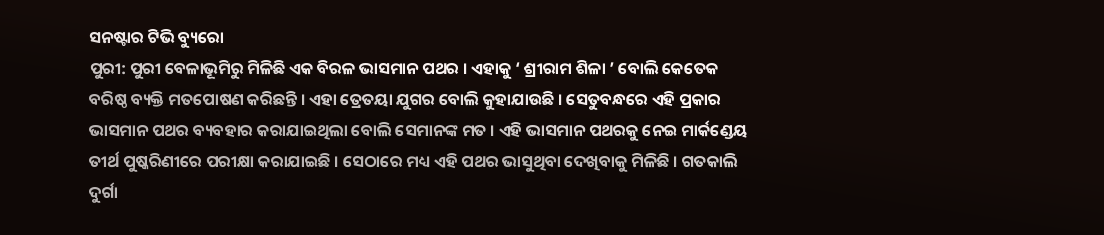ସନଷ୍ଟାର ଟିଭି ବ୍ୟୁରୋ
ପୁରୀ: ପୁରୀ ବେଳାଭୂମିରୁ ମିଳିଛି ଏକ ବିରଳ ଭାସମାନ ପଥର । ଏହାକୁ ‘ ଶ୍ରୀରାମ ଶିଳା ’ ବୋଲି କେତେକ ବରିଷ୍ଠ ବ୍ୟକ୍ତି ମତପୋଷଣ କରିଛନ୍ତି । ଏହା ତ୍ରେତୟା ଯୁଗର ବୋଲି କୁହାଯାଉଛି । ସେତୁବନ୍ଧରେ ଏହି ପ୍ରକାର ଭାସମାନ ପଥର ବ୍ୟବହାର କରାଯାଇଥିଲା ବୋଲି ସେମାନଙ୍କ ମତ । ଏହି ଭାସମାନ ପଥରକୁ ନେଇ ମାର୍କଣ୍ଡେୟ ତୀର୍ଥ ପୁଷ୍କରିଣୀରେ ପରୀକ୍ଷା କରାଯାଇଛି । ସେଠାରେ ମଧ୍ୟ ଏହି ପଥର ଭାସୁଥିବା ଦେଖିବାକୁ ମିଳିଛି । ଗତକାଲି ଦୁର୍ଗା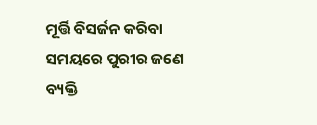ମୂର୍ତ୍ତି ବିସର୍ଜନ କରିବା ସମୟରେ ପୁରୀର ଜଣେ ବ୍ୟକ୍ତି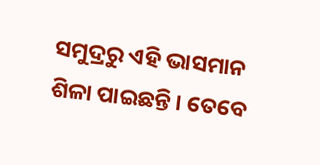ସମୁଦ୍ରରୁ ଏହି ଭାସମାନ ଶିଳା ପାଇଛନ୍ତି । ତେବେ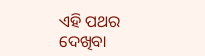ଏହି ପଥର ଦେଖିବା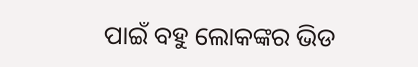ପାଇଁ ବହୁ ଲୋକଙ୍କର ଭିଡ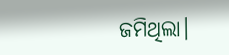ଜମିଥିଲା।